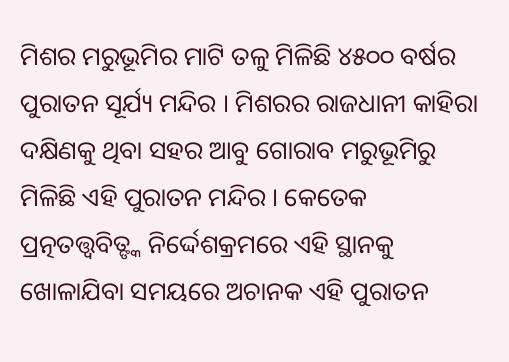ମିଶର ମରୁଭୂମିର ମାଟି ତଳୁ ମିଳିଛି ୪୫୦୦ ବର୍ଷର ପୁରାତନ ସୂର୍ଯ୍ୟ ମନ୍ଦିର । ମିଶରର ରାଜଧାନୀ କାହିରା ଦକ୍ଷିଣକୁ ଥିବା ସହର ଆବୁ ଗୋରାବ ମରୁଭୂମିରୁ ମିଳିଛି ଏହି ପୁରାତନ ମନ୍ଦିର । କେତେକ ପ୍ରତ୍ନତତ୍ତ୍ୱବିତ୍ଙ୍କ ନିର୍ଦ୍ଦେଶକ୍ରମରେ ଏହି ସ୍ଥାନକୁ ଖୋଳାଯିବା ସମୟରେ ଅଚାନକ ଏହି ପୁରାତନ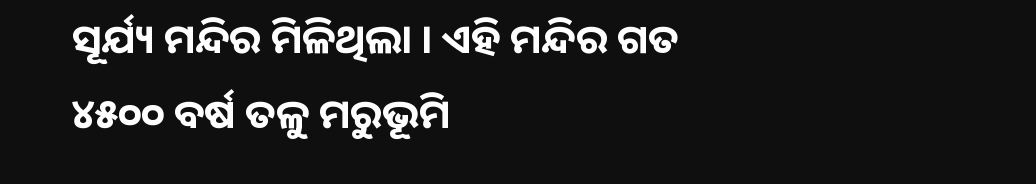ସୂର୍ଯ୍ୟ ମନ୍ଦିର ମିଳିଥିଲା । ଏହି ମନ୍ଦିର ଗତ ୪୫୦୦ ବର୍ଷ ତଳୁ ମରୁଭୂମି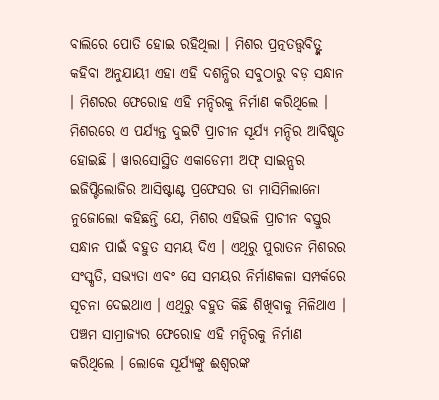ବାଲିରେ ପୋତି ହୋଇ ରହିଥିଲା । ମିଶର ପ୍ରତ୍ନତତ୍ତ୍ୱବିତ୍ଙ୍କ କହିବା ଅନୁଯାୟୀ ଏହା ଏହି ଦଶନ୍ଧିର ସବୁଠାରୁ ବଡ଼ ସନ୍ଧାନ । ମିଶରର ଫେରୋହ ଏହି ମନ୍ଦିରକୁ ନିର୍ମାଣ କରିଥିଲେ । ମିଶରରେ ଏ ପର୍ଯ୍ୟନ୍ତ ଦୁଇଟି ପ୍ରାଚୀନ ସୂର୍ଯ୍ୟ ମନ୍ଦିର ଆବିଷ୍କୃତ ହୋଇଛି । ୱାରସୋସ୍ଥିତ ଏକାଡେମୀ ଅଫ୍ ସାଇନ୍ସର ଇଜିପ୍ଟିଲୋଜିର ଆସିଷ୍ଟାଣ୍ଟ ପ୍ରଫେସର ଡା ମାସିମିଲାନୋ ନୁଜୋଲୋ କହିଛନ୍ତି ଯେ, ମିଶର ଏହିଭଳି ପ୍ରାଚୀନ ବସ୍ତୁର ସନ୍ଧାନ ପାଇଁ ବହୁତ ସମୟ ଦିଏ । ଏଥିରୁ ପୁରାତନ ମିଶରର ସଂସ୍କୃତି, ସଭ୍ୟତା ଏବଂ ସେ ସମୟର ନିର୍ମାଣକଳା ସମ୍ପର୍କରେ ସୂଚନା ଦେଇଥାଏ । ଏଥିରୁ ବହୁତ କିଛି ଶିଖିବାକୁ ମିଳିଥାଏ । ପଞ୍ଚମ ସାମ୍ରାଜ୍ୟର ଫେରୋହ ଏହି ମନ୍ଦିରକୁ ନିର୍ମାଣ କରିଥିଲେ । ଲୋକେ ସୂର୍ଯ୍ୟଙ୍କୁ ଈଶ୍ୱରଙ୍କ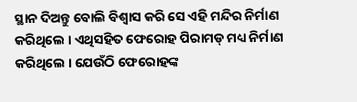ସ୍ଥାନ ଦିଅନ୍ତୁ ବୋଲି ବିଶ୍ୱାସ କରି ସେ ଏହି ମନ୍ଦିର ନିର୍ମାଣ କରିଥିଲେ । ଏଥିସହିତ ଫେରୋହ ପିରାମଡ୍ ମଧ୍ୟ ନିର୍ମାଣ କରିଥିଲେ । ଯେଉଁଠି ଫେରୋହଙ୍କ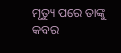ମୃତ୍ୟୁ ପରେ ତାଙ୍କୁ କବର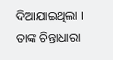ଦିଆଯାଇଥିଲା । ତାଙ୍କ ଚିନ୍ତାଧାରା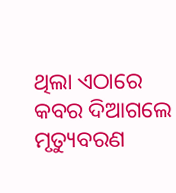ଥିଲା ଏଠାରେ କବର ଦିଆଗଲେ ମୃତ୍ୟୁବରଣ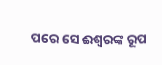ପରେ ସେ ଈଶ୍ୱରଙ୍କ ରୂପ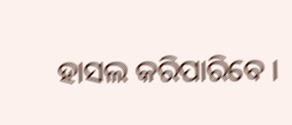ହାସଲ କରିପାରିବେ ।